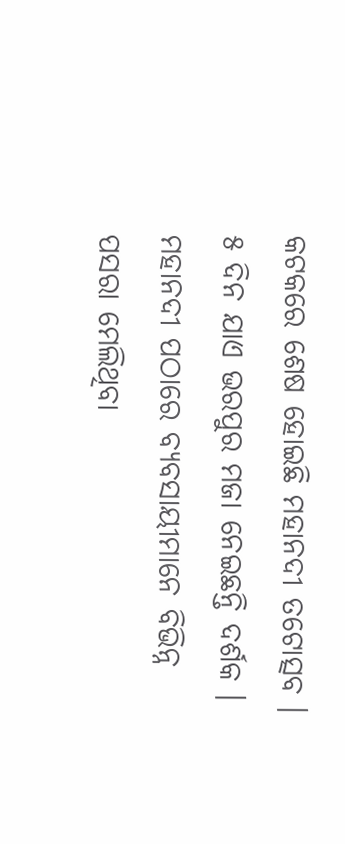କଟକରେ ଶେଷ ହୋଇଛି ମହାନଦୀ ତଟୋତ୍ସବ । ୫ ଦିନ ଯାଏ ଭରପୁର ମଜା ନେଇଛନ୍ତି ଦର୍ଶକ । ମହାନଦୀ ପଠାରେ ବ୍ୟବସାୟୀମାନେ ବିଭିନ୍ନ ପସରା ମେଲିଥିବା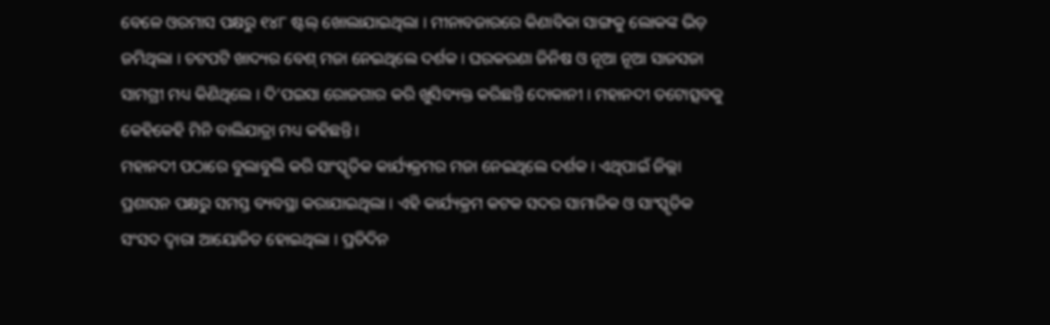ବେଳେ ଓରମାସ ପକ୍ଷରୁ ୧୪୮ ଷ୍ଟଲ୍ ଖୋଲାଯାଇଥିଲା । ମୀନାବଜାରରେ କିଣାବିକା ସାଙ୍ଗକୁ ଲୋକଙ୍କ ଭିଡ଼ ଜମିଥିଲା । ଚଟପଟି ଖାଦ୍ୟର ବେଶ୍ ମଜା ନେଇଥିଲେ ଦର୍ଶକ । ଘରକରଣା ଜିନିଷ ଓ ନୂଆ ନୂଆ ସାଜସଜା ସାମଗ୍ରୀ ମଧ୍ୟ କିଣିଥିଲେ । ଦି’ପଇସା ରୋଜଗାର କରି ଖୁସିବ୍ୟକ୍ତ କରିଛନ୍ତି ଦୋକାନୀ । ମହାନଦୀ ତଟୋତ୍ସବକୁ କେହିକେହି ମିନି ବାଲିଯାତ୍ରା ମଧ୍ୟ କହିଛନ୍ତି ।
ମହାନଦୀ ପଠାରେ ବୁଲାବୁଲି କରି ସାଂସ୍କୃତିକ କାର୍ଯ୍ୟକ୍ରମର ମଜା ନେଇଥିଲେ ଦର୍ଶକ । ଏଥିପାଇଁ ଜିଲ୍ଲା ପ୍ରଶାସନ ପକ୍ଷରୁ ସମସ୍ତ ବ୍ୟବସ୍ଥା କରାଯାଇଥିଲା । ଏହି କାର୍ଯ୍ୟକ୍ରମ କଟକ ସଦର ସାମାଜିକ ଓ ସାଂସ୍କୃତିକ ସଂସଦ ଦ୍ୱାରା ଆୟୋଜିତ ହୋଇଥିଲା । ପ୍ରତିଦିନ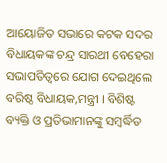ଆୟୋଜିତ ସଭାରେ କଟକ ସଦର ବିଧାୟକଙ୍କ ଚନ୍ଦ୍ର ସାରଥୀ ବେହେରା ସଭାପତିତ୍ୱରେ ଯୋଗ ଦେଇଥିଲେ ବରିଷ୍ଠ ବିଧାୟକ,ମନ୍ତ୍ରୀ । ବିଶିଷ୍ଟ ବ୍ୟକ୍ତି ଓ ପ୍ରତିଭାମାନଙ୍କୁ ସମ୍ବର୍ଦ୍ଧିତ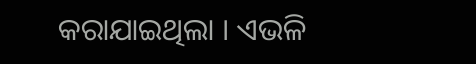କରାଯାଇଥିଲା । ଏଭଳି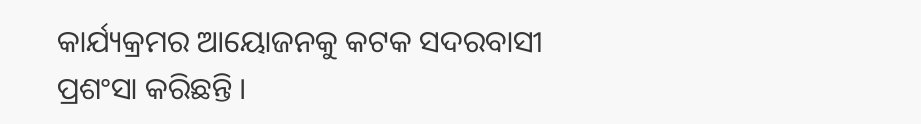କାର୍ଯ୍ୟକ୍ରମର ଆୟୋଜନକୁ କଟକ ସଦରବାସୀ ପ୍ରଶଂସା କରିଛନ୍ତି ।